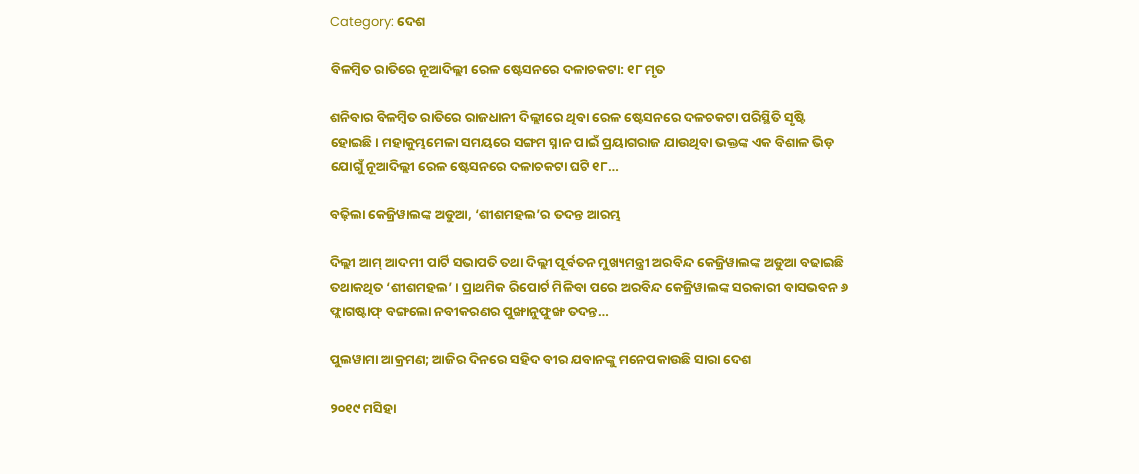Category: ଦେଶ

ବିଳମ୍ବିତ ରାତିରେ ନୂଆଦିଲ୍ଲୀ ରେଳ ଷ୍ଟେସନରେ ଦଳାଚକଟା: ୧୮ ମୃତ

ଶନିବାର ବିଳମ୍ବିତ ରାତିରେ ରାଜଧାନୀ ଦିଲ୍ଲୀରେ ଥିବା ରେଳ ଷ୍ଟେସନରେ ଦଳଚକଟା ପରିସ୍ଥିତି ସୃଷ୍ଟି ହୋଇଛି। ମହାକୁମ୍ଭମେଳା ସମୟରେ ସଙ୍ଗମ ସ୍ନାନ ପାଇଁ ପ୍ରୟାଗରାଜ ଯାଉଥିବା ଭକ୍ତଙ୍କ ଏକ ବିଶାଳ ଭିଡ଼ ଯୋଗୁଁ ନୂଆଦିଲ୍ଲୀ ରେଳ ଷ୍ଟେସନରେ ଦଳାଚକଟା ଘଟି ୧୮…

ବଢ଼ିଲା କେଜ୍ରିୱାଲଙ୍କ ଅଡୁଆ, ‘ଶୀଶମହଲ’ର ତଦନ୍ତ ଆରମ୍ଭ

ଦିଲ୍ଲୀ ଆମ୍ ଆଦମୀ ପାର୍ଟି ସଭାପତି ତଥା ଦିଲ୍ଲୀ ପୂର୍ବତନ ମୁଖ୍ୟମନ୍ତ୍ରୀ ଅରବିନ୍ଦ କେଜ୍ରିୱାଲଙ୍କ ଅଡୁଆ ବଢାଇଛି ତଥାକଥିତ ‘ଶୀଶମହଲ’ । ପ୍ରାଥମିକ ରିପୋର୍ଟ ମିଳିବା ପରେ ଅରବିନ୍ଦ କେଜ୍ରିୱାଲଙ୍କ ସରକାରୀ ବାସଭବନ ୬ ଫ୍ଲାଗଷ୍ଟାଫ୍ ବଙ୍ଗଲୋ ନବୀକରଣର ପୁଙ୍ଖାନୁଫୁଙ୍ଖ ତଦନ୍ତ…

ପୁଲୱାମା ଆକ୍ରମଣ; ଆଜିର ଦିନରେ ସହିଦ ବୀର ଯବାନଙ୍କୁ ମନେପକାଉଛି ସାରା ଦେଶ

୨୦୧୯ ମସିହା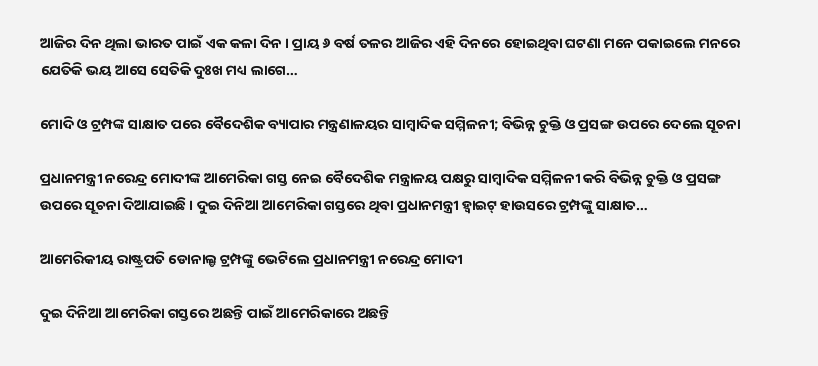ଆଜିର ଦିନ ଥିଲା ଭାରତ ପାଇଁ ଏକ କଳା ଦିନ । ପ୍ରାୟ ୬ ବର୍ଷ ତଳର ଆଜିର ଏହି ଦିନରେ ହୋଇଥିବା ଘଟଣା ମନେ ପକାଇଲେ ମନରେ ଯେତିକି ଭୟ ଆସେ ସେତିକି ଦୁଃଖ ମଧ୍ୟ ଲାଗେ…

ମୋଦି ଓ ଟ୍ରମ୍ପଙ୍କ ସାକ୍ଷାତ ପରେ ବୈଦେଶିକ ବ୍ୟାପାର ମନ୍ତ୍ରଣାଳୟର ସାମ୍ବାଦିକ ସମ୍ମିଳନୀ; ବିଭିନ୍ନ ଚୁକ୍ତି ଓ ପ୍ରସଙ୍ଗ ଉପରେ ଦେଲେ ସୂଚନା

ପ୍ରଧାନମନ୍ତ୍ରୀ ନରେନ୍ଦ୍ର ମୋଦୀଙ୍କ ଆମେରିକା ଗସ୍ତ ନେଇ ବୈଦେଶିକ ମନ୍ତ୍ରାଳୟ ପକ୍ଷରୁ ସାମ୍ୱାଦିକ ସମ୍ମିଳନୀ କରି ବିଭିନ୍ନ ଚୁକ୍ତି ଓ ପ୍ରସଙ୍ଗ ଉପରେ ସୂଚନା ଦିଆଯାଇଛି । ଦୁଇ ଦିନିଆ ଆମେରିକା ଗସ୍ତରେ ଥିବା ପ୍ରଧାନମନ୍ତ୍ରୀ ହ୍ବାଇଟ୍ ହାଉସରେ ଟ୍ରମ୍ପଙ୍କୁ ସାକ୍ଷାତ…

ଆମେରିକୀୟ ରାଷ୍ଟ୍ରପତି ଡୋନାଲ୍ଡ ଟ୍ରମ୍ପଙ୍କୁ ଭେଟିଲେ ପ୍ରଧାନମନ୍ତ୍ରୀ ନରେନ୍ଦ୍ର ମୋଦୀ

ଦୁଇ ଦିନିଆ ଆମେରିକା ଗସ୍ତରେ ଅଛନ୍ତି ପାଇଁ ଆମେରିକାରେ ଅଛନ୍ତି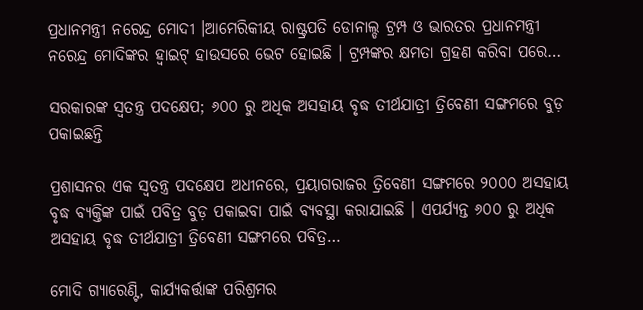ପ୍ରଧାନମନ୍ତ୍ରୀ ନରେନ୍ଦ୍ର ମୋଦୀ ।ଆମେରିକୀୟ ରାଷ୍ଟ୍ରପତି ଡୋନାଲ୍ଡ ଟ୍ରମ୍ପ ଓ ଭାରତର ପ୍ରଧାନମନ୍ତ୍ରୀ ନରେନ୍ଦ୍ର ମୋଦିଙ୍କର ହ୍ୱାଇଟ୍ ହାଉସରେ ଭେଟ ହୋଇଛି । ଟ୍ରମ୍ପଙ୍କର କ୍ଷମତା ଗ୍ରହଣ କରିବା ପରେ…

ସରକାରଙ୍କ ସ୍ୱତନ୍ତ୍ର ପଦକ୍ଷେପ; ୬୦୦ ରୁ ଅଧିକ ଅସହାୟ ବୃଦ୍ଧ ତୀର୍ଥଯାତ୍ରୀ ତ୍ରିବେଣୀ ସଙ୍ଗମରେ ବୁଡ଼ ପକାଇଛନ୍ତି

ପ୍ରଶାସନର ଏକ ସ୍ୱତନ୍ତ୍ର ପଦକ୍ଷେପ ଅଧୀନରେ, ପ୍ରୟାଗରାଜର ତ୍ରିବେଣୀ ସଙ୍ଗମରେ ୨୦୦୦ ଅସହାୟ ବୃଦ୍ଧ ବ୍ୟକ୍ତିଙ୍କ ପାଇଁ ପବିତ୍ର ବୁଡ଼ ପକାଇବା ପାଇଁ ବ୍ୟବସ୍ଥା କରାଯାଇଛି । ଏପର୍ଯ୍ୟନ୍ତ ୬୦୦ ରୁ ଅଧିକ ଅସହାୟ ବୃଦ୍ଧ ତୀର୍ଥଯାତ୍ରୀ ତ୍ରିବେଣୀ ସଙ୍ଗମରେ ପବିତ୍ର…

ମୋଦି ଗ୍ୟାରେଣ୍ଟି, କାର୍ଯ୍ୟକର୍ତ୍ତାଙ୍କ ପରିଶ୍ରମର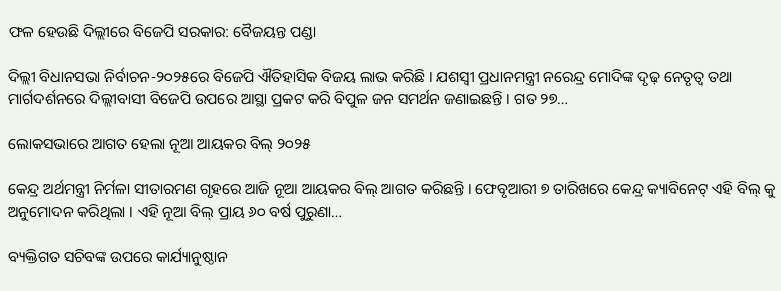ଫଳ ହେଉଛି ଦିଲ୍ଲୀରେ ବିଜେପି ସରକାର: ବୈଜୟନ୍ତ ପଣ୍ଡା

ଦିଲ୍ଲୀ ବିଧାନସଭା ନିର୍ବାଚନ-୨୦୨୫ରେ ବିଜେପି ଐତିହାସିକ ବିଜୟ ଲାଭ କରିଛି । ଯଶସ୍ୱୀ ପ୍ରଧାନମନ୍ତ୍ରୀ ନରେନ୍ଦ୍ର ମୋଦିଙ୍କ ଦୃଢ଼ ନେତୃତ୍ୱ ତଥା ମାର୍ଗଦର୍ଶନରେ ଦିଲ୍ଲୀବାସୀ ବିଜେପି ଉପରେ ଆସ୍ଥା ପ୍ରକଟ କରି ବିପୁଳ ଜନ ସମର୍ଥନ ଜଣାଇଛନ୍ତି । ଗତ ୨୭…

ଲୋକସଭାରେ ଆଗତ ହେଲା ନୂଆ ଆୟକର ବିଲ୍ ୨୦୨୫

କେନ୍ଦ୍ର ଅର୍ଥମନ୍ତ୍ରୀ ନିର୍ମଳା ସୀତାରମଣ ଗୃହରେ ଆଜି ନୂଆ ଆୟକର ବିଲ୍ ଆଗତ କରିଛନ୍ତି । ଫେବୃଆରୀ ୭ ତାରିଖରେ କେନ୍ଦ୍ର କ୍ୟାବିନେଟ୍ ଏହି ବିଲ୍ କୁ ଅନୁମୋଦନ କରିଥିଲା । ଏହି ନୂଆ ବିଲ୍ ପ୍ରାୟ ୬୦ ବର୍ଷ ପୁରୁଣା…

ବ୍ୟକ୍ତିଗତ ସଚିବଙ୍କ ଉପରେ କାର୍ଯ୍ୟାନୁଷ୍ଠାନ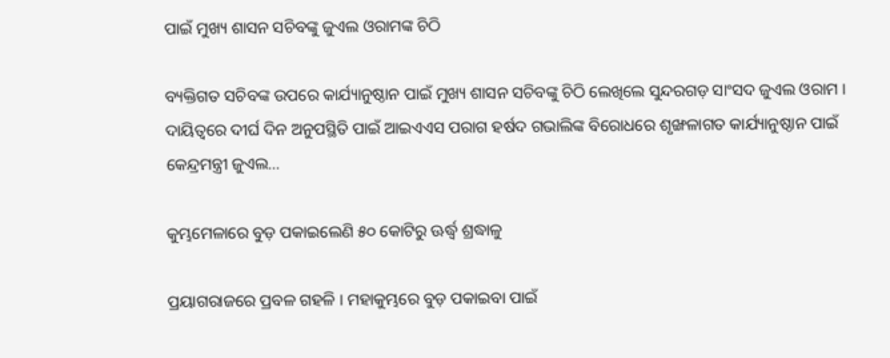ପାଇଁ ମୁଖ୍ୟ ଶାସନ ସଚିବଙ୍କୁ ଜୁଏଲ ଓରାମଙ୍କ ଚିଠି

ବ୍ୟକ୍ତିଗତ ସଚିବଙ୍କ ଉପରେ କାର୍ଯ୍ୟାନୁଷ୍ଠାନ ପାଇଁ ମୁଖ୍ୟ ଶାସନ ସଚିବଙ୍କୁ ଚିଠି ଲେଖିଲେ ସୁନ୍ଦରଗଡ଼ ସାଂସଦ ଜୁଏଲ ଓରାମ । ଦାୟିତ୍ୱରେ ଦୀର୍ଘ ଦିନ ଅନୁପସ୍ଥିତି ପାଇଁ ଆଇଏଏସ ପରାଗ ହର୍ଷଦ ଗଭାଲିଙ୍କ ବିରୋଧରେ ଶୃଙ୍ଖଳାଗତ କାର୍ଯ୍ୟାନୁଷ୍ଠାନ ପାଇଁ କେନ୍ଦ୍ରମନ୍ତ୍ରୀ ଜୁଏଲ…

କୁମ୍ଭମେଳାରେ ବୁଡ଼ ପକାଇଲେଣି ୫୦ କୋଟିରୁ ଊର୍ଦ୍ଧ୍ବ ଶ୍ରଦ୍ଧାଳୁ

ପ୍ରୟାଗରାଜରେ ପ୍ରବଳ ଗହଳି । ମହାକୁମ୍ଭରେ ବୁଡ଼ ପକାଇବା ପାଇଁ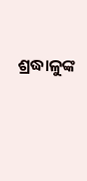ଶ୍ରଦ୍ଧାଳୁଙ୍କ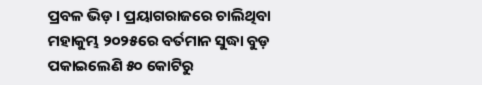ପ୍ରବଳ ଭିଡ଼ । ପ୍ରୟାଗରାଜରେ ଚାଲିଥିବା ମହାକୁମ୍ଭ ୨୦୨୫ରେ ବର୍ତମାନ ସୁଦ୍ଧା ବୁଡ଼ ପକାଇଲେଣି ୫୦ କୋଟିରୁ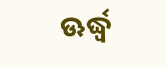ଊର୍ଦ୍ଧ୍ବ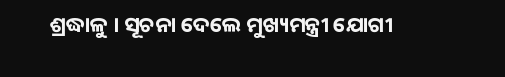ଶ୍ରଦ୍ଧାଳୁ । ସୂଚନା ଦେଲେ ମୁଖ୍ୟମନ୍ତ୍ରୀ ଯୋଗୀ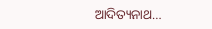ଆଦିତ୍ୟନାଥ…